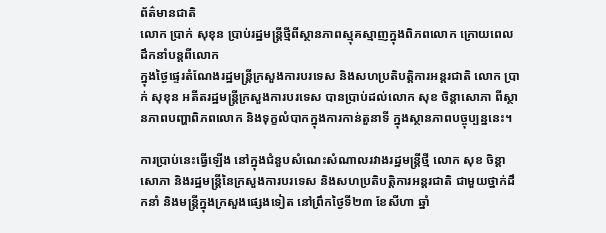ព័ត៌មានជាតិ
លោក ប្រាក់ សុខុន ប្រាប់រដ្ឋមន្ត្រីថ្មីពីស្ថានភាពស្មុគស្មាញក្នុងពិភពលោក ក្រោយពេលដឹកនាំបន្តពីលោក
ក្នុងថ្ងៃផ្ទេរតំណែងរដ្ឋមន្ត្រីក្រសួងការបរទេស និងសហប្រតិបត្តិការអន្តរជាតិ លោក ប្រាក់ សុខុន អតីតរដ្ឋមន្ត្រីក្រសួងការបរទេស បានប្រាប់ដល់លោក សុខ ចិន្តាសោភា ពីស្ថានភាពបញ្ហាពិភពលោក និងទុក្ខលំបាកក្នុងការកាន់តួនាទី ក្នុងស្ថានភាពបច្ចុប្បន្ននេះ។

ការប្រាប់នេះធ្វើឡើង នៅក្នុងជំនួបសំណេះសំណាលរវាងរដ្ឋមន្ត្រីថ្មី លោក សុខ ចិន្តាសោភា និងរដ្ឋមន្ត្រីនៃក្រសួងការបរទេស និងសហប្រតិបត្តិការអន្តរជាតិ ជាមួយថ្នាក់ដឹកនាំ និងមន្ត្រីក្នុងក្រសួងផ្សេងទៀត នៅព្រឹកថ្ងៃទី២៣ ខែសីហា ឆ្នាំ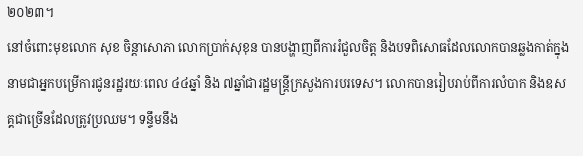២០២៣។
នៅចំពោះមុខលោក សុខ ចិន្តាសោភា លោកប្រាក់សុខុន បានបង្ហាញពីការរំជួលចិត្ត និងបទពិសោធដែលលោកបានឆ្លងកាត់ក្នុងនាមជាអ្នកបម្រើការជូនរដ្ឋរយៈពេល ៤៤ឆ្នាំ និង ៧ឆ្នាំជារដ្ឋមន្ត្រីក្រសួងការបរទេស។ លោកបានរៀបរាប់ពីការលំបាក និងឧសគ្គជាច្រើនដែលត្រូវប្រឈម។ ទន្ទឹមនឹង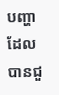បញ្ហាដែលបានជួ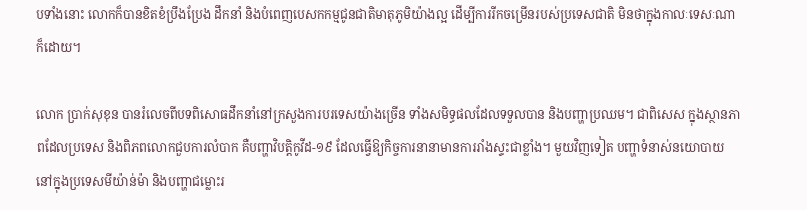បទាំងនោះ លោកក៏បានខិតខំប្រឹងប្រែង ដឹកនាំ និងបំពេញបេសកកម្មជូនជាតិមាតុភូមិយ៉ាងល្អ ដើម្បីការរីកចម្រើនរបស់ប្រទេសជាតិ មិនថាក្នុងកាលៈទេសៈណាក៏ដោយ។

លោក ប្រាក់សុខុន បានរំលេចពីបទពិសោធដឹកនាំនៅក្រសួងការបរទេសយ៉ាងច្រើន ទាំងសមិទ្ធផលដែលទទួលបាន និងបញ្ហាប្រឈម។ ជាពិសេស ក្នុងស្ថានភាពដែលប្រទេស និងពិភពលោកជួបការលំបាក គឺបញ្ហាវិបត្តិកូវីដ-១៩ ដែលធ្វើឱ្យកិច្ចការនានាមានការរាំងស្ទះជាខ្លាំង។ មួយវិញទៀត បញ្ហាទំនាស់នយោបាយ នៅក្នុងប្រទេសមីយ៉ាន់ម៉ា និងបញ្ហាជម្លោះរ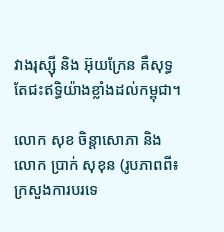វាងរុស្ស៊ី និង អ៊ុយក្រែន គឺសុទ្ធតែជះឥទ្ធិយ៉ាងខ្លាំងដល់កម្ពុជា។

លោក សុខ ចិន្តាសោភា និងលោក ប្រាក់ សុខុន (រូបភាពពី៖ ក្រសួងការបរទេ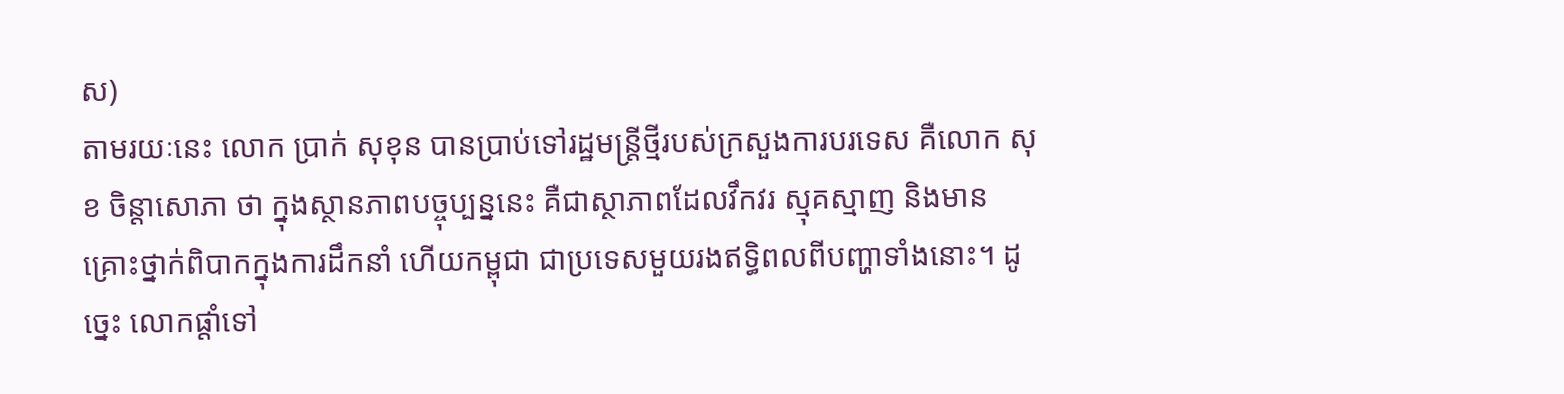ស)
តាមរយៈនេះ លោក ប្រាក់ សុខុន បានប្រាប់ទៅរដ្ឋមន្ត្រីថ្មីរបស់ក្រសួងការបរទេស គឺលោក សុខ ចិន្តាសោភា ថា ក្នុងស្ថានភាពបច្ចុប្បន្ននេះ គឺជាស្ថាភាពដែលវឹកវរ ស្មុគស្មាញ និងមានគ្រោះថ្នាក់ពិបាកក្នុងការដឹកនាំ ហើយកម្ពុជា ជាប្រទេសមួយរងឥទ្ធិពលពីបញ្ហាទាំងនោះ។ ដូច្នេះ លោកផ្តាំទៅ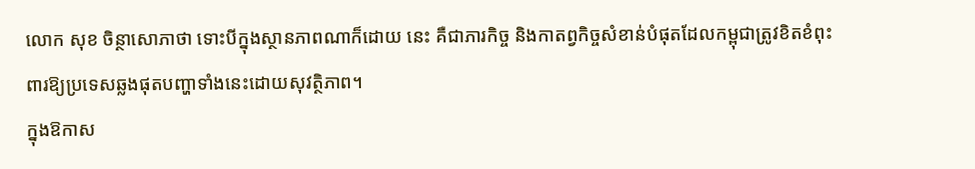លោក សុខ ចិន្ថាសោភាថា ទោះបីក្នុងស្ថានភាពណាក៏ដោយ នេះ គឺជាភារកិច្ច និងកាតព្វកិច្ចសំខាន់បំផុតដែលកម្ពុជាត្រូវខិតខំពុះពារឱ្យប្រទេសឆ្លងផុតបញ្ហាទាំងនេះដោយសុវត្ថិភាព។
ក្នុងឱកាស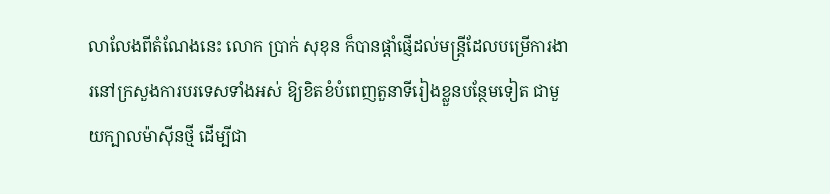លាលែងពីតំណែងនេះ លោក ប្រាក់ សុខុន ក៏បានផ្តាំផ្ញើដល់មន្ត្រីដែលបម្រើការងារនៅក្រសួងការបរទេសទាំងអស់ ឱ្យខិតខំបំពេញតួនាទីរៀងខ្លួនបន្ថែមទៀត ជាមួយក្បាលម៉ាស៊ីនថ្មី ដើម្បីជា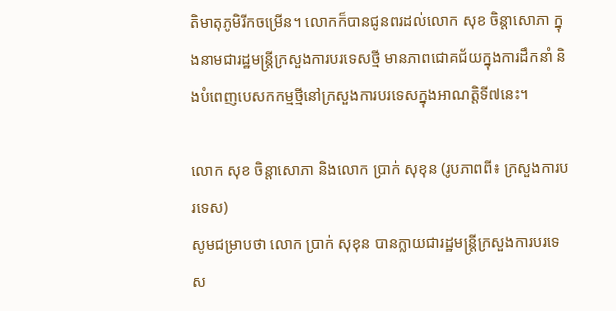តិមាតុភូមិរីកចម្រើន។ លោកក៏បានជូនពរដល់លោក សុខ ចិន្តាសោភា ក្នុងនាមជារដ្ឋមន្ត្រីក្រសួងការបរទេសថ្មី មានភាពជោគជ័យក្នុងការដឹកនាំ និងបំពេញបេសកកម្មថ្មីនៅក្រសួងការបរទេសក្នុងអាណត្តិទី៧នេះ។

លោក សុខ ចិន្តាសោភា និងលោក ប្រាក់ សុខុន (រូបភាពពី៖ ក្រសួងការបរទេស)
សូមជម្រាបថា លោក ប្រាក់ សុខុន បានក្លាយជារដ្ឋមន្ត្រីក្រសួងការបរទេស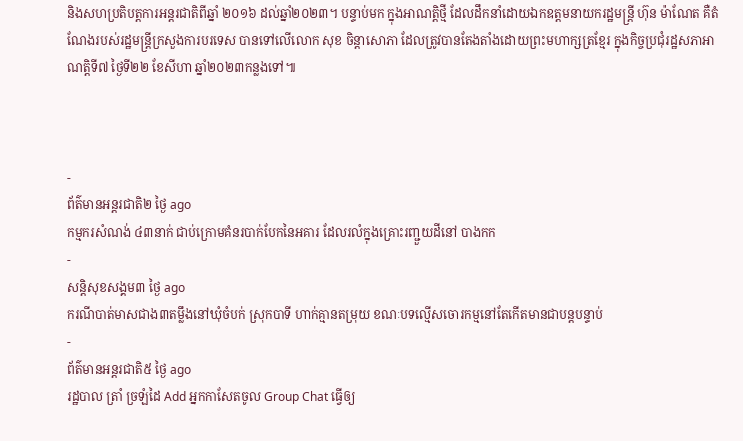និងសហប្រតិបត្តការអន្តរជាតិពីឆ្នាំ ២០១៦ ដល់ឆ្នាំ២០២៣។ បន្ទាប់មក ក្នុងអាណត្តិថ្មី ដែលដឹកនាំដោយឯកឧត្តមនាយករដ្ឋមន្ត្រី ហ៊ុន ម៉ាណែត គឺតំណែងរបស់រដ្ឋមន្ត្រីក្រសួងការបរទេស បានទៅលើលោក សុខ ចិន្តាសោភា ដែលត្រូវបានតែងតាំងដោយព្រះមហាក្សត្រខ្មែរ ក្នុងកិច្ចប្រជុំរដ្ឋសភាអាណត្តិទី៧ ថ្ងៃទី២២ ខែសីហា ឆ្នាំ២០២៣កន្លងទៅ៕



-
ព័ត៌មានអន្ដរជាតិ២ ថ្ងៃ ago
កម្មករសំណង់ ៤៣នាក់ ជាប់ក្រោមគំនរបាក់បែកនៃអគារ ដែលរលំក្នុងគ្រោះរញ្ជួយដីនៅ បាងកក
-
សន្តិសុខសង្គម៣ ថ្ងៃ ago
ករណីបាត់មាសជាង៣តម្លឹងនៅឃុំចំបក់ ស្រុកបាទី ហាក់គ្មានតម្រុយ ខណៈបទល្មើសចោរកម្មនៅតែកើតមានជាបន្តបន្ទាប់
-
ព័ត៌មានអន្ដរជាតិ៥ ថ្ងៃ ago
រដ្ឋបាល ត្រាំ ច្រឡំដៃ Add អ្នកកាសែតចូល Group Chat ធ្វើឲ្យ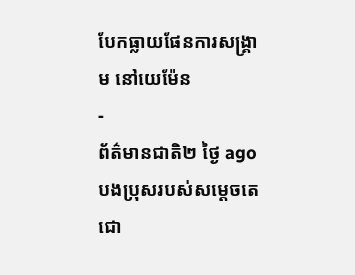បែកធ្លាយផែនការសង្គ្រាម នៅយេម៉ែន
-
ព័ត៌មានជាតិ២ ថ្ងៃ ago
បងប្រុសរបស់សម្ដេចតេជោ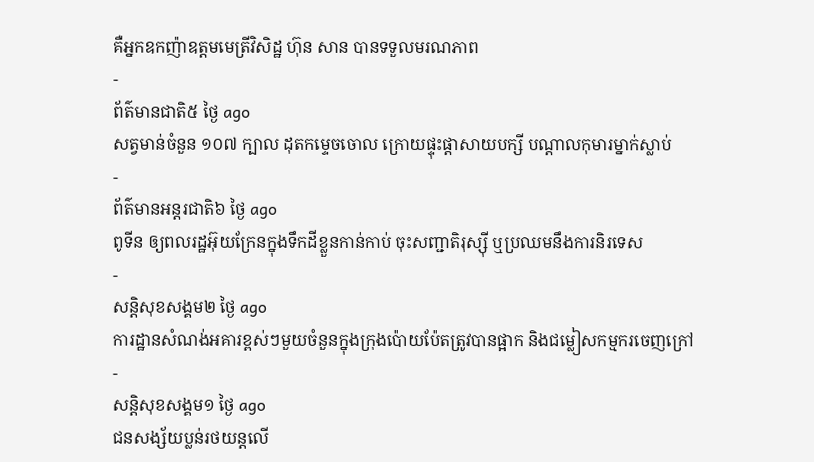គឺអ្នកឧកញ៉ាឧត្តមមេត្រីវិសិដ្ឋ ហ៊ុន សាន បានទទួលមរណភាព
-
ព័ត៌មានជាតិ៥ ថ្ងៃ ago
សត្វមាន់ចំនួន ១០៧ ក្បាល ដុតកម្ទេចចោល ក្រោយផ្ទុះផ្ដាសាយបក្សី បណ្តាលកុមារម្នាក់ស្លាប់
-
ព័ត៌មានអន្ដរជាតិ៦ ថ្ងៃ ago
ពូទីន ឲ្យពលរដ្ឋអ៊ុយក្រែនក្នុងទឹកដីខ្លួនកាន់កាប់ ចុះសញ្ជាតិរុស្ស៊ី ឬប្រឈមនឹងការនិរទេស
-
សន្តិសុខសង្គម២ ថ្ងៃ ago
ការដ្ឋានសំណង់អគារខ្ពស់ៗមួយចំនួនក្នុងក្រុងប៉ោយប៉ែតត្រូវបានផ្អាក និងជម្លៀសកម្មករចេញក្រៅ
-
សន្តិសុខសង្គម១ ថ្ងៃ ago
ជនសង្ស័យប្លន់រថយន្តលើ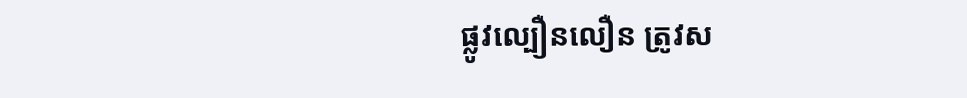ផ្លូវល្បឿនលឿន ត្រូវស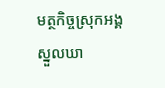មត្ថកិច្ចស្រុកអង្គស្នួលឃា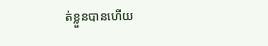ត់ខ្លួនបានហើយ